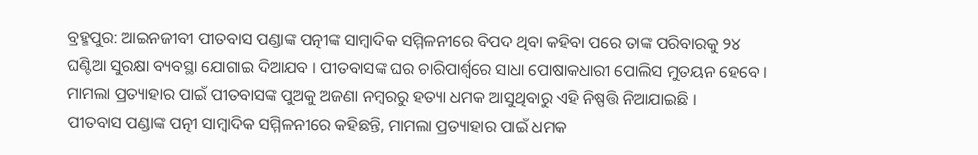ବ୍ରହ୍ମପୁର: ଆଇନଜୀବୀ ପୀତବାସ ପଣ୍ଡାଙ୍କ ପତ୍ନୀଙ୍କ ସାମ୍ବାଦିକ ସମ୍ମିଳନୀରେ ବିପଦ ଥିବା କହିବା ପରେ ତାଙ୍କ ପରିବାରକୁ ୨୪ ଘଣ୍ଟିଆ ସୁରକ୍ଷା ବ୍ୟବସ୍ଥା ଯୋଗାଇ ଦିଆଯବ । ପୀତବାସଙ୍କ ଘର ଚାରିପାର୍ଶ୍ୱରେ ସାଧା ପୋଷାକଧାରୀ ପୋଲିସ ମୁତୟନ ହେବେ । ମାମଲା ପ୍ରତ୍ୟାହାର ପାଇଁ ପୀତବାସଙ୍କ ପୁଅକୁ ଅଜଣା ନମ୍ବରରୁ ହତ୍ୟା ଧମକ ଆସୁଥିବାରୁ ଏହି ନିଷ୍ପତ୍ତି ନିଆଯାଇଛି ।
ପୀତବାସ ପଣ୍ଡାଙ୍କ ପତ୍ନୀ ସାମ୍ବାଦିକ ସମ୍ମିଳନୀରେ କହିଛନ୍ତି, ମାମଲା ପ୍ରତ୍ୟାହାର ପାଇଁ ଧମକ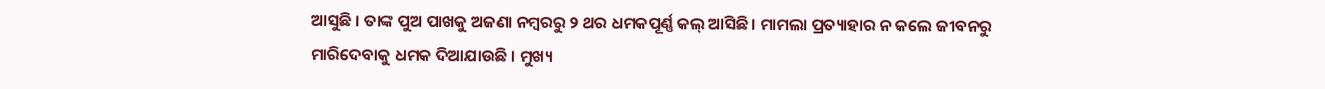ଆସୁଛି । ତାଙ୍କ ପୁଅ ପାଖକୁ ଅଜଣା ନମ୍ବରରୁ ୨ ଥର ଧମକପୂର୍ଣ୍ଣ କଲ୍ ଆସିଛି। ମାମଲା ପ୍ରତ୍ୟାହାର ନ କଲେ ଜୀବନରୁ ମାରିଦେବାକୁ ଧମକ ଦିଆଯାଉଛି । ମୁଖ୍ୟ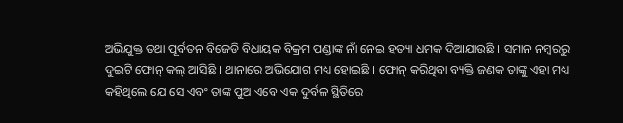ଅଭିଯୁକ୍ତ ତଥା ପୂର୍ବତନ ବିଜେଡି ବିଧାୟକ ବିକ୍ରମ ପଣ୍ଡାଙ୍କ ନାଁ ନେଇ ହତ୍ୟା ଧମକ ଦିଆଯାଉଛି । ସମାନ ନମ୍ବରରୁ ଦୁଇଟି ଫୋନ୍ କଲ୍ ଆସିଛି । ଥାନାରେ ଅଭିଯୋଗ ମଧ୍ୟ ହୋଇଛି । ଫୋନ୍ କରିଥିବା ବ୍ୟକ୍ତି ଜଣକ ତାଙ୍କୁ ଏହା ମଧ୍ୟ କହିଥିଲେ ଯେ ସେ ଏବଂ ତାଙ୍କ ପୁଅ ଏବେ ଏକ ଦୁର୍ବଳ ସ୍ଥିତିରେ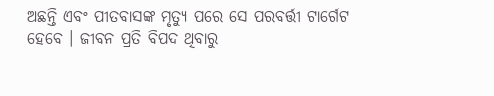ଅଛନ୍ତି ଏବଂ ପୀତବାସଙ୍କ ମୃତ୍ୟୁ ପରେ ସେ ପରବର୍ତ୍ତୀ ଟାର୍ଗେଟ ହେବେ । ଜୀବନ ପ୍ରତି ବିପଦ ଥିବାରୁ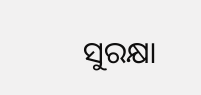ସୁରକ୍ଷା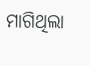ମାଗିଥିଲା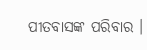ପୀତବାସଙ୍କ ପରିବାର ।